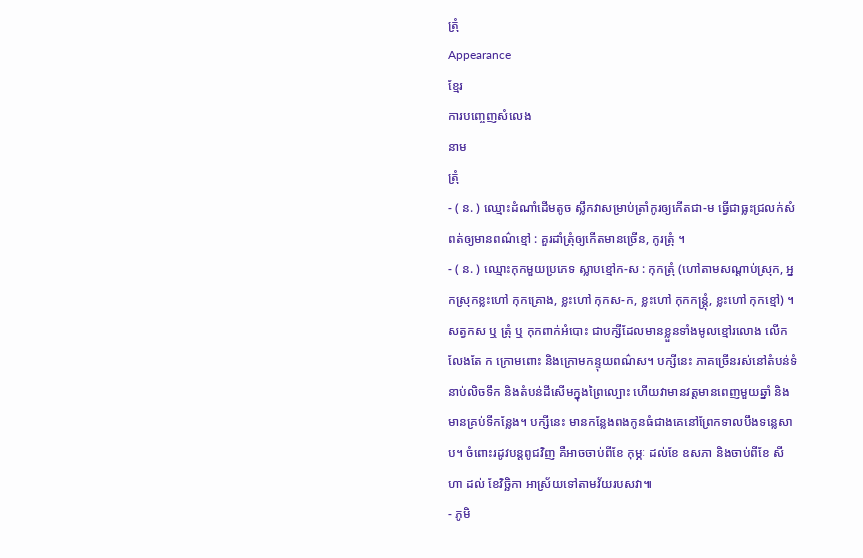ត្រុំ
Appearance
ខ្មែរ
ការបញ្ចេញសំលេង
នាម
ត្រុំ
- ( ន. ) ឈ្មោះដំណាំដើមតូច ស្លឹកវាសម្រាប់ត្រាំកូរឲ្យកើតជា-ម ធ្វើជាធ្លះជ្រលក់សំពត់ឲ្យមានពណ៌ខ្មៅ : គួរដាំត្រុំឲ្យកើតមានច្រើន, កូរត្រុំ ។
- ( ន. ) ឈ្មោះកុកមួយប្រភេទ ស្លាបខ្មៅក-ស : កុកត្រុំ (ហៅតាមសណ្ដាប់ស្រុក, អ្នកស្រុកខ្លះហៅ កុកគ្រោង, ខ្លះហៅ កុកស-ក, ខ្លះហៅ កុកកន្រ្តុំ, ខ្លះហៅ កុកខ្មៅ) ។ សត្វកស ឬ ត្រុំ ឬ កុកពាក់អំបោះ ជាបក្សីដែលមានខ្លួនទាំងមូលខ្មៅរលោង លើកលែងតែ ក ក្រោមពោះ និងក្រោមកន្ទុយពណ៌ស។ បក្សីនេះ ភាគច្រើនរស់នៅតំបន់ទំនាប់លិចទឹក និងតំបន់ដីសើមក្នុងព្រៃល្បោះ ហើយវាមានវត្តមានពេញមួយឆ្នាំ និងមានគ្រប់ទីកន្លែង។ បក្សីនេះ មានកន្លែងពងកូនធំជាងគេនៅព្រែកទាលបឹងទន្លេសាប។ ចំពោះរដូវបន្ដពូជវិញ គឺអាចចាប់ពីខែ កុម្ភៈ ដល់ខែ ឧសភា និងចាប់ពីខែ សីហា ដល់ ខែវិច្ឆិកា អាស្រ័យទៅតាមវ័យរបសវា៕
- ភូមិ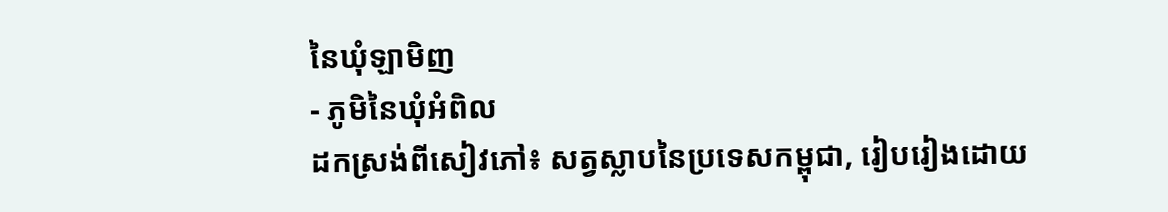នៃឃុំឡាមិញ
- ភូមិនៃឃុំអំពិល
ដកស្រង់ពីសៀវភៅ៖ សត្វស្លាបនៃប្រទេសកម្ពុជា, រៀបរៀងដោយ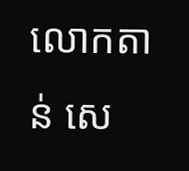លោកតាន់ សេ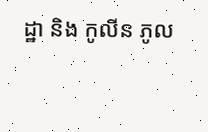ដ្ឋា និង កូលីន ភូល